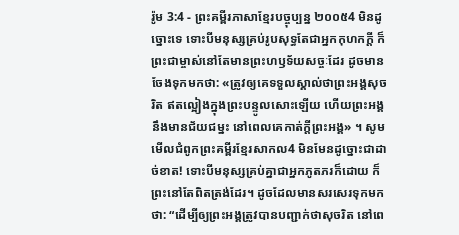រ៉ូម 3:4 - ព្រះគម្ពីរភាសាខ្មែរបច្ចុប្បន្ន ២០០៥4 មិនដូច្នោះទេ ទោះបីមនុស្សគ្រប់រូបសុទ្ធតែជាអ្នកកុហកក្តី ក៏ព្រះជាម្ចាស់នៅតែមានព្រះហឫទ័យសច្ចៈដែរ ដូចមានចែងទុកមកថា: «ត្រូវឲ្យគេទទួលស្គាល់ថាព្រះអង្គសុចរិត ឥតល្អៀងក្នុងព្រះបន្ទូលសោះឡើយ ហើយព្រះអង្គនឹងមានជ័យជម្នះ នៅពេលគេកាត់ក្តីព្រះអង្គ» ។ សូមមើលជំពូកព្រះគម្ពីរខ្មែរសាកល4 មិនមែនដូច្នោះជាដាច់ខាត! ទោះបីមនុស្សគ្រប់គ្នាជាអ្នកភូតភរក៏ដោយ ក៏ព្រះនៅតែពិតត្រង់ដែរ។ ដូចដែលមានសរសេរទុកមកថា: “ដើម្បីឲ្យព្រះអង្គត្រូវបានបញ្ជាក់ថាសុចរិត នៅពេ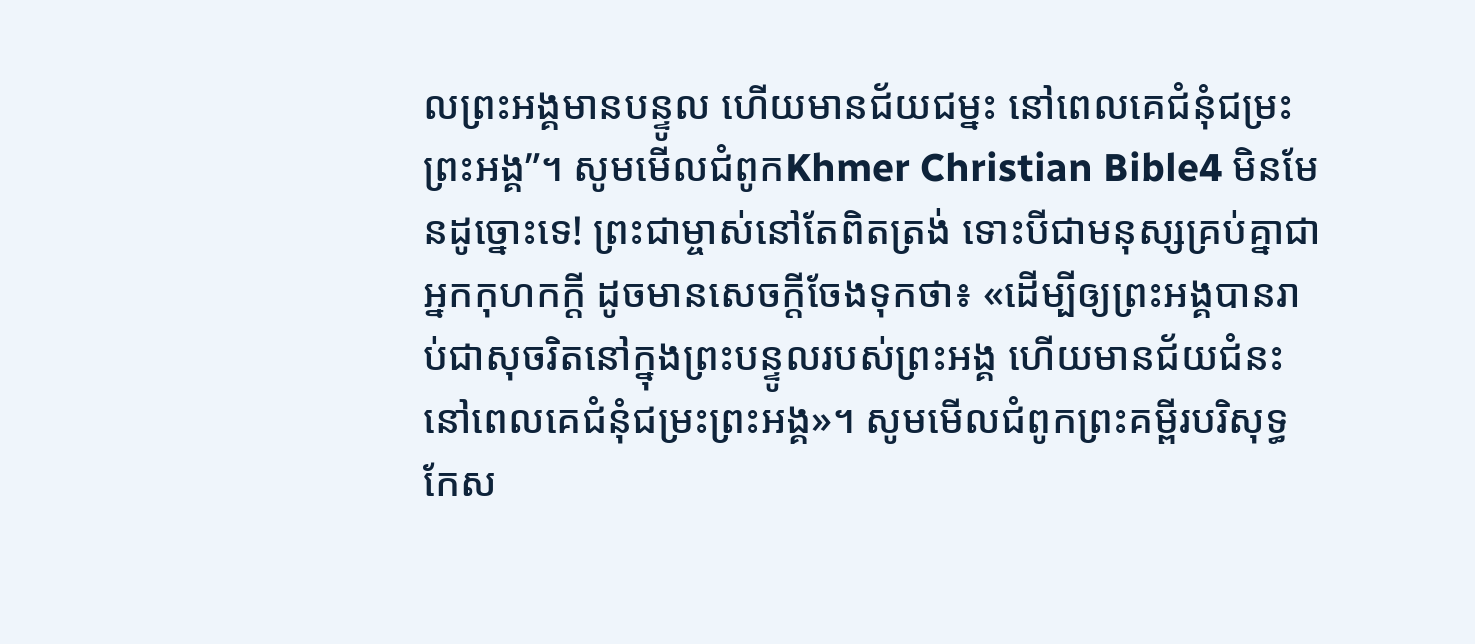លព្រះអង្គមានបន្ទូល ហើយមានជ័យជម្នះ នៅពេលគេជំនុំជម្រះព្រះអង្គ”។ សូមមើលជំពូកKhmer Christian Bible4 មិនមែនដូច្នោះទេ! ព្រះជាម្ចាស់នៅតែពិតត្រង់ ទោះបីជាមនុស្សគ្រប់គ្នាជាអ្នកកុហកក្ដី ដូចមានសេចក្ដីចែងទុកថា៖ «ដើម្បីឲ្យព្រះអង្គបានរាប់ជាសុចរិតនៅក្នុងព្រះបន្ទូលរបស់ព្រះអង្គ ហើយមានជ័យជំនះនៅពេលគេជំនុំជម្រះព្រះអង្គ»។ សូមមើលជំពូកព្រះគម្ពីរបរិសុទ្ធកែស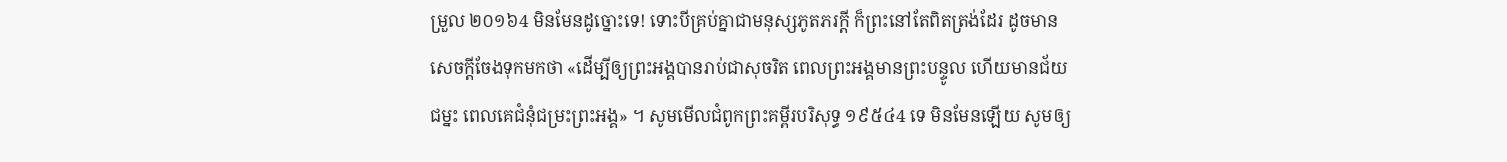ម្រួល ២០១៦4 មិនមែនដូច្នោះទេ! ទោះបីគ្រប់គ្នាជាមនុស្សភូតភរក្ដី ក៏ព្រះនៅតែពិតត្រង់ដែរ ដូចមានសេចក្តីចែងទុកមកថា «ដើម្បីឲ្យព្រះអង្គបានរាប់ជាសុចរិត ពេលព្រះអង្គមានព្រះបន្ទូល ហើយមានជ័យជម្នះ ពេលគេជំនុំជម្រះព្រះអង្គ» ។ សូមមើលជំពូកព្រះគម្ពីរបរិសុទ្ធ ១៩៥៤4 ទេ មិនមែនឡើយ សូមឲ្យ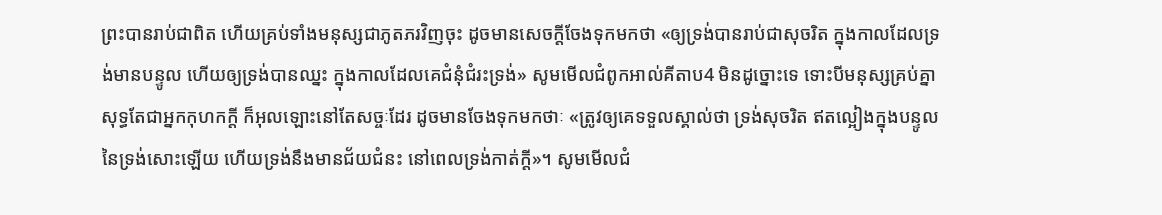ព្រះបានរាប់ជាពិត ហើយគ្រប់ទាំងមនុស្សជាភូតភរវិញចុះ ដូចមានសេចក្ដីចែងទុកមកថា «ឲ្យទ្រង់បានរាប់ជាសុចរិត ក្នុងកាលដែលទ្រង់មានបន្ទូល ហើយឲ្យទ្រង់បានឈ្នះ ក្នុងកាលដែលគេជំនុំជំរះទ្រង់» សូមមើលជំពូកអាល់គីតាប4 មិនដូច្នោះទេ ទោះបីមនុស្សគ្រប់គ្នាសុទ្ធតែជាអ្នកកុហកក្ដី ក៏អុលឡោះនៅតែសច្ចៈដែរ ដូចមានចែងទុកមកថាៈ «ត្រូវឲ្យគេទទួលស្គាល់ថា ទ្រង់សុចរិត ឥតល្អៀងក្នុងបន្ទូលនៃទ្រង់សោះឡើយ ហើយទ្រង់នឹងមានជ័យជំនះ នៅពេលទ្រង់កាត់ក្ដី»។ សូមមើលជំ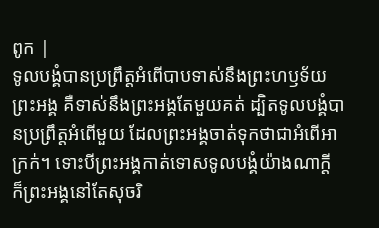ពូក |
ទូលបង្គំបានប្រព្រឹត្តអំពើបាបទាស់នឹងព្រះហឫទ័យ ព្រះអង្គ គឺទាស់នឹងព្រះអង្គតែមួយគត់ ដ្បិតទូលបង្គំបានប្រព្រឹត្តអំពើមួយ ដែលព្រះអង្គចាត់ទុកថាជាអំពើអាក្រក់។ ទោះបីព្រះអង្គកាត់ទោសទូលបង្គំយ៉ាងណាក្ដី ក៏ព្រះអង្គនៅតែសុចរិ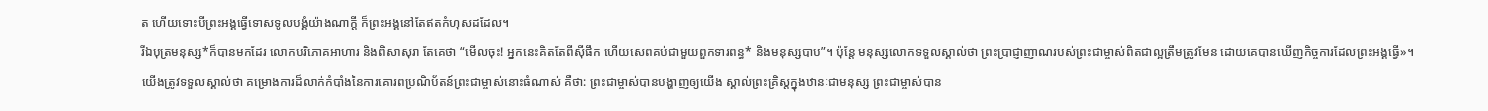ត ហើយទោះបីព្រះអង្គធ្វើទោសទូលបង្គំយ៉ាងណាក្ដី ក៏ព្រះអង្គនៅតែឥតកំហុសដដែល។
រីឯបុត្រមនុស្ស*ក៏បានមកដែរ លោកបរិភោគអាហារ និងពិសាសុរា តែគេថា “មើលចុះ! អ្នកនេះគិតតែពីស៊ីផឹក ហើយសេពគប់ជាមួយពួកទារពន្ធ* និងមនុស្សបាប”។ ប៉ុន្តែ មនុស្សលោកទទួលស្គាល់ថា ព្រះប្រាជ្ញាញាណរបស់ព្រះជាម្ចាស់ពិតជាល្អត្រឹមត្រូវមែន ដោយគេបានឃើញកិច្ចការដែលព្រះអង្គធ្វើ»។
យើងត្រូវទទួលស្គាល់ថា គម្រោងការដ៏លាក់កំបាំងនៃការគោរពប្រណិប័តន៍ព្រះជាម្ចាស់នោះធំណាស់ គឺថា: ព្រះជាម្ចាស់បានបង្ហាញឲ្យយើង ស្គាល់ព្រះគ្រិស្តក្នុងឋានៈជាមនុស្ស ព្រះជាម្ចាស់បាន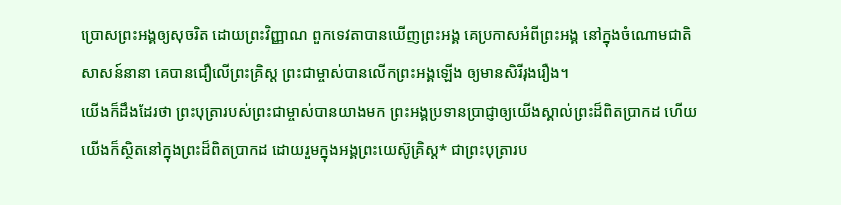ប្រោសព្រះអង្គឲ្យសុចរិត ដោយព្រះវិញ្ញាណ ពួកទេវតាបានឃើញព្រះអង្គ គេប្រកាសអំពីព្រះអង្គ នៅក្នុងចំណោមជាតិសាសន៍នានា គេបានជឿលើព្រះគ្រិស្ត ព្រះជាម្ចាស់បានលើកព្រះអង្គឡើង ឲ្យមានសិរីរុងរឿង។
យើងក៏ដឹងដែរថា ព្រះបុត្រារបស់ព្រះជាម្ចាស់បានយាងមក ព្រះអង្គប្រទានប្រាជ្ញាឲ្យយើងស្គាល់ព្រះដ៏ពិតប្រាកដ ហើយយើងក៏ស្ថិតនៅក្នុងព្រះដ៏ពិតប្រាកដ ដោយរួមក្នុងអង្គព្រះយេស៊ូគ្រិស្ត* ជាព្រះបុត្រារប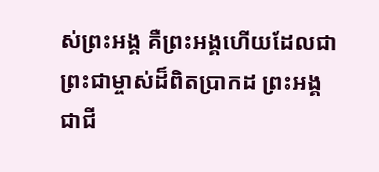ស់ព្រះអង្គ គឺព្រះអង្គហើយដែលជាព្រះជាម្ចាស់ដ៏ពិតប្រាកដ ព្រះអង្គជាជី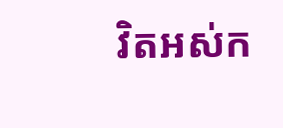វិតអស់ក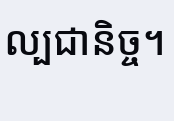ល្បជានិច្ច។